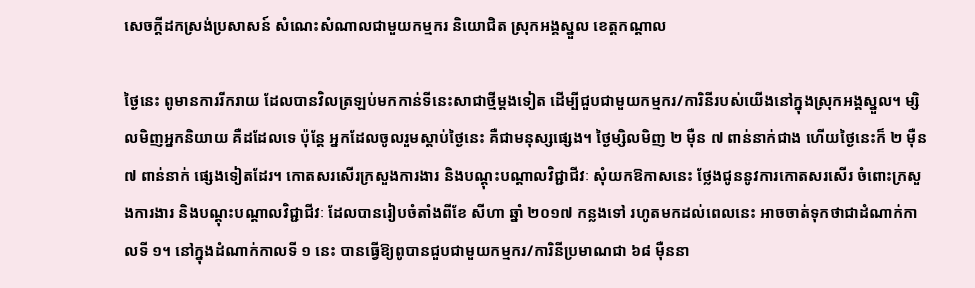សេចក្តីដកស្រង់ប្រសាសន៍ សំណេះសំណាលជាមួយកម្មករ និយោជិត ស្រុកអង្គស្នួល ខេត្តកណ្តាល

ថ្ងៃនេះ ពូមានការរីករាយ ដែលបានវិលត្រឡប់មកកាន់ទីនេះសាជាថ្មីម្តងទៀត ដើម្បីជួបជាមួយកម្មករ/ការិនីរបស់យើងនៅក្នុងស្រុកអង្គស្នួល។ ម្សិលមិញអ្នកនិយាយ គឺដដែលទេ ប៉ុន្តែ អ្នកដែលចូលរួមស្តាប់ថ្ងៃនេះ គឺជាមនុស្សផ្សេង។ ថ្ងៃម្សិលមិញ ២ ម៉ឺន ៧ ពាន់នាក់ជាង ហើយថ្ងៃនេះក៏ ២ ម៉ឺន ៧ ពាន់នាក់ ផ្សេងទៀតដែរ។ កោតសរសើរក្រសួងការងារ និងបណ្តុះបណ្តាលវិជ្ជាជីវៈ សុំយកឱកាសនេះ ថ្លែងជូននូវការកោតសរសើរ ចំពោះក្រសួងការងារ និងបណ្តុះបណ្តាលវិជ្ជាជីវៈ ដែលបានរៀបចំតាំងពីខែ សីហា ឆ្នាំ ២០១៧ កន្លងទៅ រហូតមកដល់ពេលនេះ អាចចាត់ទុកថាជាដំណាក់កាលទី ១។ នៅក្នុងដំណាក់កាលទី ១ នេះ បានធ្វើឱ្យពូបានជួបជាមួយកម្មករ/ការិនីប្រមាណជា ៦៨ ម៉ឺននា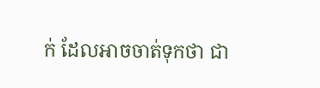ក់ ដែលអាចចាត់ទុកថា ជា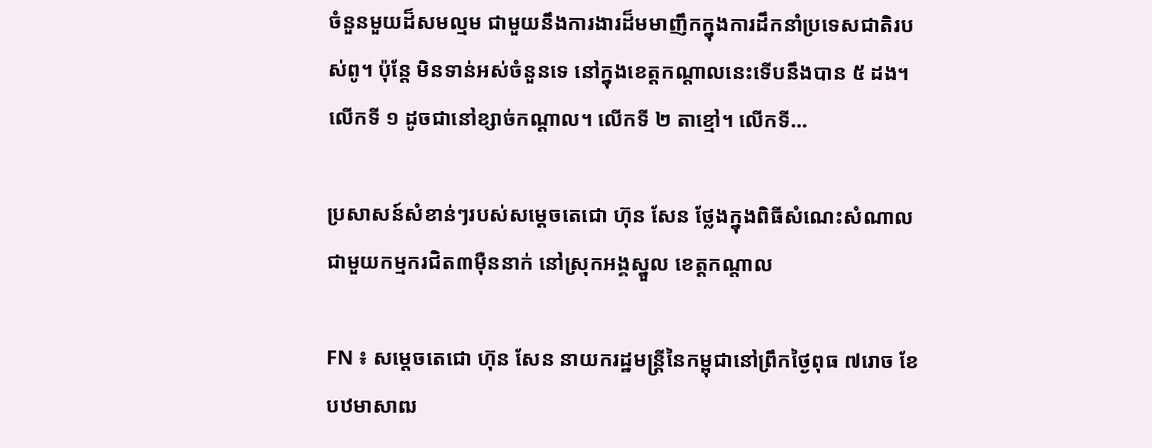ចំនួនមួយដ៏សមល្មម ជាមួយនឹងការងារដ៏មមាញឹកក្នុងការដឹកនាំប្រទេសជាតិរបស់ពូ។ ប៉ុន្តែ មិនទាន់អស់ចំនួនទេ នៅក្នុងខេត្តកណ្តាលនេះទើបនឹងបាន ៥ ដង។ លើកទី ១ ដូចជានៅខ្សាច់កណ្តាល។ លើកទី ២ តាខ្មៅ។ លើកទី…

ប្រសាសន៍សំខាន់ៗរបស់សម្តេចតេជោ ហ៊ុន សែន ថ្លែងក្នុងពិធីសំណេះសំណាលជាមួយកម្មករជិត៣ម៉ឺននាក់ នៅស្រុកអង្គស្នួល ខេត្តកណ្តាល

FN ៖ សម្តេចតេជោ ហ៊ុន សែន នាយករដ្ឋមន្ត្រីនៃកម្ពុជានៅព្រឹកថ្ងៃពុធ ៧រោច ខែបឋមាសាឍ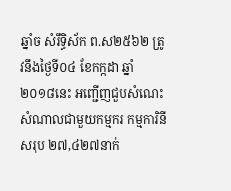ឆ្នាំច សំរឹទ្ធិស័ក ព.ស២៥៦២ ត្រូវនឹងថ្ងៃទី០៤ ខែកក្កដា ឆ្នាំ២០១៨នេះ អញ្ជើញជួបសំណេះសំណាលជាមួយកម្មករ កម្មការិនីសរុប ២៧,៤២៧នាក់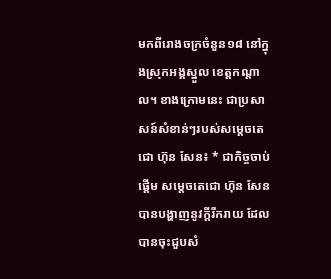មកពីរោងចក្រចំនួន១៨ នៅក្នុងស្រុកអង្គស្នួល ខេត្តកណ្តាល។ ខាងក្រោមនេះ ជាប្រសាសន៍សំខាន់ៗរបស់សម្តេចតេជោ ហ៊ុន សែន៖ * ជាកិច្ចចាប់ផ្តើម សម្តេចតេជោ ហ៊ុន សែន បានបង្ហាញនូវក្តីរីករាយ ដែលបានចុះជួបសំ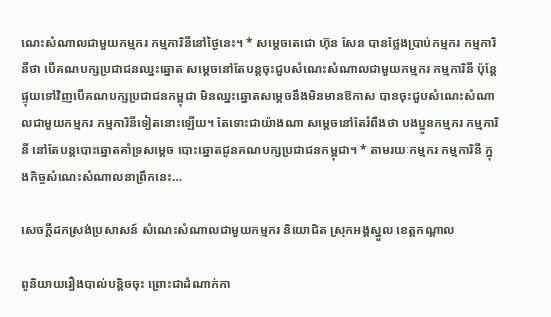ណេះសំណាលជាមួយកម្មករ កម្មការិនីនៅថ្ងៃនេះ។ * សម្តេចតេជោ ហ៊ុន សែន បានថ្លែងប្រាប់កម្មករ កម្មការិនីថា បើគណបក្សប្រជាជនឈ្នះឆ្នោត សម្តេចនៅតែបន្តចុះជួបសំណេះសំណាលជាមួយកម្មករ កម្មការិនី ប៉ុន្តែផ្ទុយទៅវិញបើគណបក្សប្រជាជនកម្ពុជា មិនឈ្នះឆ្នោតសម្តេចនឹងមិនមានឱកាស បានចុះជួបសំណេះសំណាលជាមួយកម្មករ កម្មការិនីទៀតនោះឡើយ។ តែទោះជាយ៉ាងណា សម្តេចនៅតែរំពឹងថា បងប្អូនកម្មករ កម្មការិនី នៅតែបន្តបោះឆ្នោតគាំទ្រសម្តេច បោះឆ្នោតជូនគណបក្សប្រជាជនកម្ពុជា។ * តាមរយៈកម្មករ កម្មការិនី ក្នុងកិច្ចសំណេះសំណាលនាព្រឹកនេះ…

សេចក្តីដកស្រង់ប្រសាសន៍ សំណេះសំណាលជាមួយកម្មករ និយោជិត ស្រុកអង្គស្នួល ខេត្តកណ្តាល

ពូនិយាយរឿងបាល់បន្ដិចចុះ ព្រោះជាដំណាក់កា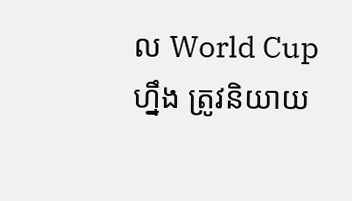ល World Cup ហ្នឹង ត្រូវនិយាយ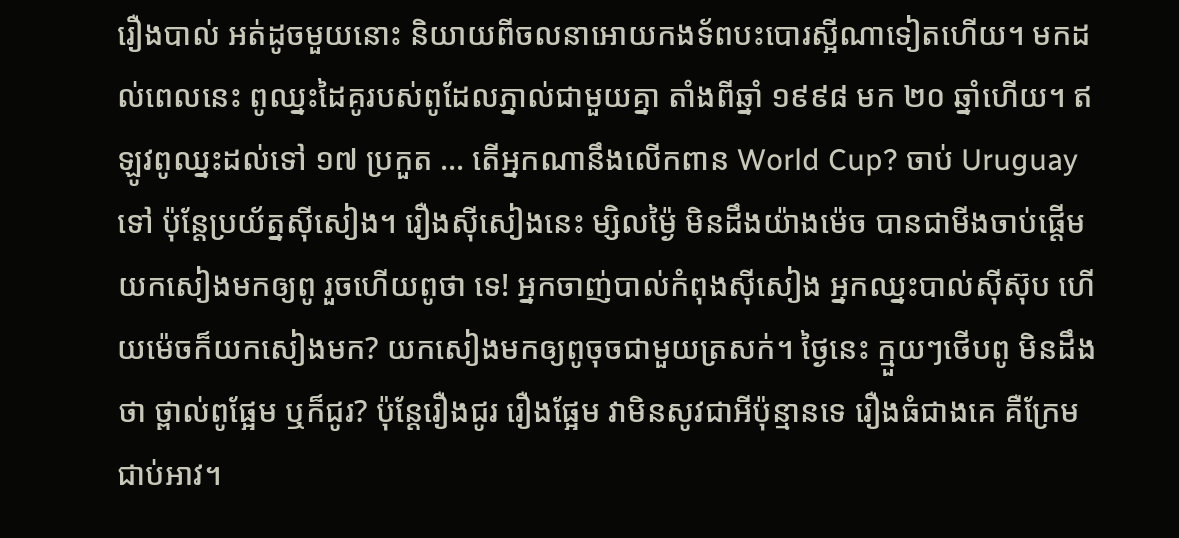រឿងបាល់ អត់ដូចមួយនោះ និយាយពីចលនាអោយកងទ័ពបះបោរស្អីណាទៀតហើយ។ មកដល់ពេលនេះ ពូឈ្នះដៃគូរបស់ពូដែលភ្នាល់ជាមួយគ្នា តាំងពីឆ្នាំ ១៩៩៨ មក ២០ ឆ្នាំហើយ។ ឥឡូវពូឈ្នះដល់ទៅ ១៧ ប្រកួត … តើអ្នកណានឹងលើកពាន World Cup? ចាប់ Uruguay ទៅ ប៉ុន្តែប្រយ័ត្នស៊ីសៀង។ រឿងស៊ីសៀងនេះ ម្សិលម្ង៉ៃ មិនដឹងយ៉ាងម៉េច បានជាមីងចាប់ផ្ដើមយកសៀងមកឲ្យពូ រួចហើយពូថា ទេ! អ្នកចាញ់បាល់កំពុងស៊ីសៀង អ្នកឈ្នះបាល់ស៊ីស៊ុប ហើយម៉េចក៏យកសៀងមក? យកសៀងមកឲ្យពូចុចជាមួយត្រសក់។ ថ្ងៃនេះ ក្មួយៗថើបពូ មិនដឹងថា ថ្ពាល់ពូផ្អែម ឬក៏ជូរ? ប៉ុន្តែរឿងជូរ រឿងផ្អែម វាមិនសូវជាអីប៉ុន្មានទេ រឿងធំជាងគេ គឺក្រែមជាប់អាវ។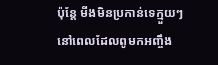ប៉ុន្តែ មីងមិនប្រកាន់ទេក្មួយៗ នៅពេលដែលពូមកអញ្ចឹង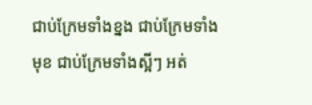ជាប់ក្រែមទាំងខ្នង ជាប់ក្រែមទាំងមុខ ជាប់ក្រែមទាំងស្អីៗ អត់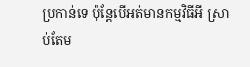ប្រកាន់ទេ ប៉ុន្តែបើអត់មានកម្មវិធីអី ស្រាប់តែម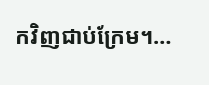កវិញជាប់ក្រែម។…